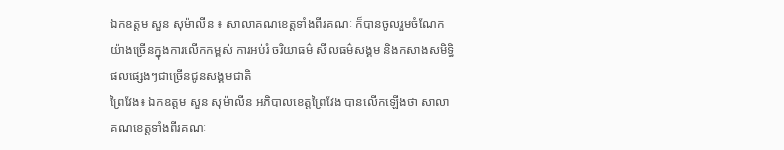ឯកឧត្ដម សួន សុម៉ាលីន ៖ សាលាគណខេត្តទាំងពីរគណៈ ក៏បានចូលរួមចំណែកយ៉ាងច្រើនក្នុងការលើកកម្ពស់ ការអប់រំ ចរិយាធម៌ សីលធម៌សង្គម និងកសាងសមិទ្ធិផលផ្សេងៗជាច្រើនជូនសង្គមជាតិ
ព្រៃវែង៖ ឯកឧត្ដម សួន សុម៉ាលីន អភិបាលខេត្តព្រៃវែង បានលើកឡើងថា សាលាគណខេត្តទាំងពីរគណៈ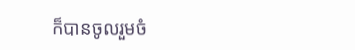ក៏បានចូលរួមចំ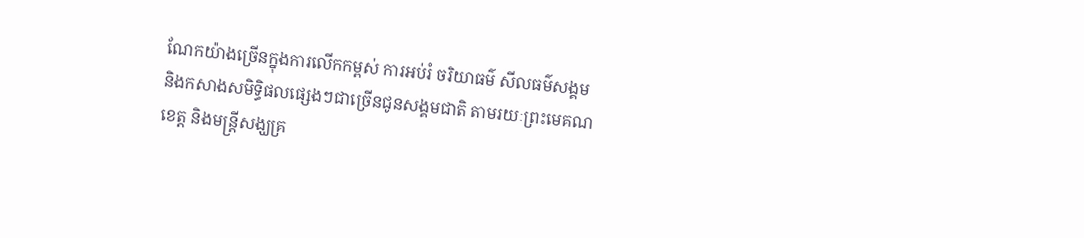ណែកយ៉ាងច្រើនក្នុងការលើកកម្ពស់ ការអប់រំ ចរិយាធម៌ សីលធម៌សង្គម និងកសាងសមិទ្ធិផលផ្សេងៗជាច្រើនជូនសង្គមជាតិ តាមរយៈព្រះមេគណខេត្ត និងមន្ត្រីសង្ឃគ្រ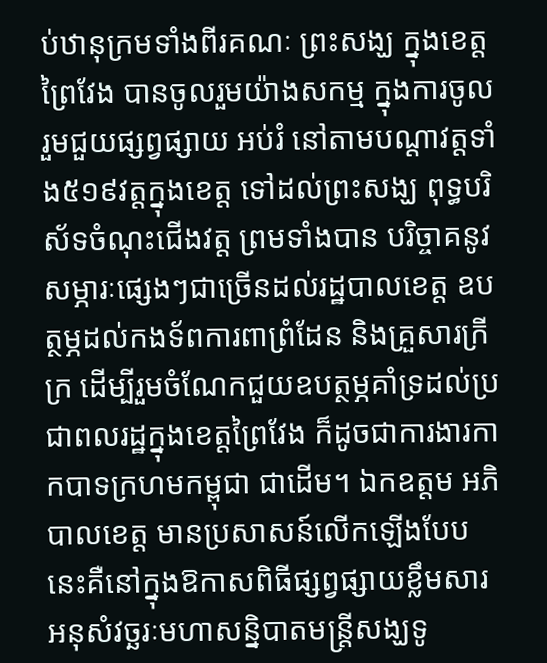ប់ឋានុក្រមទាំងពីរគណៈ ព្រះសង្ឃ ក្នុងខេត្តព្រៃវែង បានចូលរួមយ៉ាងសកម្ម ក្នុងការចូលរួមជួយផ្សព្វផ្សាយ អប់រំ នៅតាមបណ្តាវត្តទាំង៥១៩វត្តក្នុងខេត្ត ទៅដល់ព្រះសង្ឃ ពុទ្ធបរិស័ទចំណុះជើងវត្ត ព្រមទាំងបាន បរិច្ចាគនូវសម្ភារៈផ្សេងៗជាច្រើនដល់រដ្ឋបាលខេត្ត ឧបត្ថម្ភដល់កងទ័ពការពាព្រំដែន និងគ្រួសារក្រីក្រ ដើម្បីរួមចំណែកជួយឧបត្ថម្ភគាំទ្រដល់ប្រជាពលរដ្ឋក្នុងខេត្តព្រៃវែង ក៏ដូចជាការងារកាកបាទក្រហមកម្ពុជា ជាដើម។ ឯកឧត្ដម អភិបាលខេត្ត មានប្រសាសន៍លើកឡើងបែបនេះគឺនៅក្នុងឱកាសពិធីផ្សព្វផ្សាយខ្លឹមសារអនុសំវច្ឆរៈមហាសន្និបាតមន្ត្រីសង្ឃទូ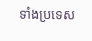ទាំងប្រទេស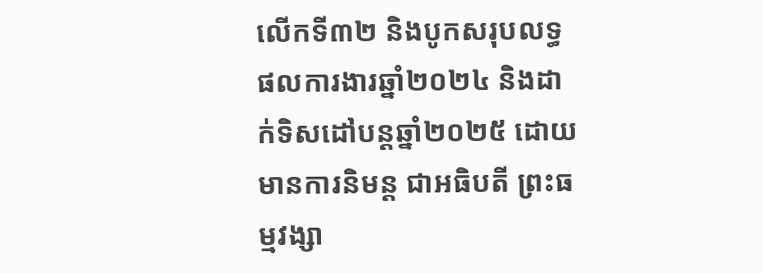លើកទី៣២ និងបូកសរុបលទ្ធផលការងារឆ្នាំ២០២៤ និងដាក់ទិសដៅបន្តឆ្នាំ២០២៥ ដោយមានការនិមន្ត ជាអធិបតី ព្រះធម្មវង្សា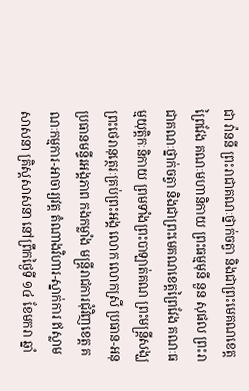ជា វ៉ាននី ព្រះរាជាគណៈថ្នាក់ចត្វា និងជាព្រះមេគណខេត្តព្រៃវែង គណៈមហានិកាយ ព្រះធម្មមុនី នួន សុផល ព្រះរាជាគណៈថ្នាក់ចត្វា និងជាព្រះមេគណខេត្តព្រៃវែង គណៈធម្មយុត្តិកៈនិកាយ ព្រមទាំងព្រះបាឡាត់គណ ព្រះមន្ត្រីសង្ឃ ព្រះថេរានុត្ថេរៈគ្រប់ព្រះអង្គ លោក លោកស្រី ប្រធាន-អនុប្រធានមន្ទីរអង្គភាព កងកម្លាំង មន្ត្រីរាជការជុំវិញខេត្ត គណៈកម្មការ-អាចារ្យវត្ត តំណាងវិហារ-ស្នាក់ការ ឥស្លាមសាសនា គ្រិស្តសាសនា នៅព្រឹកថ្ងៃទី ១៤ ខែមករា ឆ្នាំ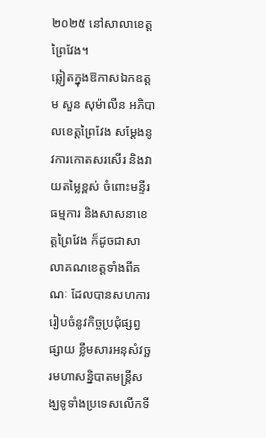២០២៥ នៅសាលាខេត្តព្រៃវែង។
ឆ្លៀតក្នុងឱកាសឯកឧត្ដម សួន សុម៉ាលីន អភិបាលខេត្តព្រៃវែង សម្តែងនូវការកោតសរសើរ និងវាយតម្លៃខ្ពស់ ចំពោះមន្ទីរ ធម្មការ និងសាសនាខេត្តព្រៃវែង ក៏ដូចជាសាលាគណខេត្តទាំងពីគណៈ ដែលបានសហការរៀបចំនូវកិច្ចប្រជុំផ្សព្វផ្សាយ ខ្លឹមសារអនុសំវច្ឆរមហាសន្និបាតមន្ត្រីសង្ឃទូទាំងប្រទេសលើកទី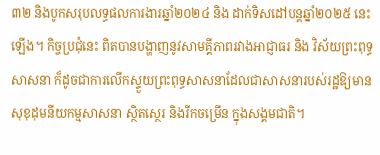៣២ និងបូកសរុបលទ្ធផលការងារឆ្នាំ២០២៤ និង ដាក់ទិសដៅបន្តឆ្នាំ២០២៥ នេះឡើង។ កិច្ចប្រជុំនេះ ពិតបានបង្ហាញនូវសាមគ្គីភាពរវាងអាជ្ញាធរ និង វិស័យព្រះពុទ្ធ សាសនា ក៏ដូចជាការលើកស្ទួយព្រះពុទ្ធសាសនាដែលជាសាសនារបស់រដ្ឋឱ្យមានសុខុដុមនីយកម្មសាសនា ស្ថិតស្ថេរ និងរីកចម្រើន ក្នុងសង្គមជាតិ។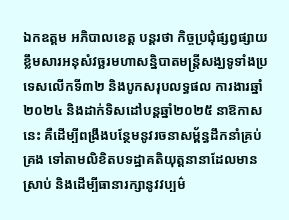ឯកឧត្ដម អភិបាលខេត្ត បន្តរថា កិច្ចប្រជុំផ្សព្វផ្សាយខ្លឹមសារអនុសំវច្ឆរមហាសន្និបាតមន្ត្រីសង្ឃទូទាំងប្រទេសលើកទី៣២ និងបូកសរុបលទ្ធផល ការងារឆ្នាំ២០២៤ និងដាក់ទិសដៅបន្តឆ្នាំ២០២៥ នាឱកាសនេះ គឺដើម្បីពង្រឹងបន្ថែមនូវរចនាសម្ព័ន្ធដឹកនាំគ្រប់គ្រង ទៅតាមលិខិតបទដ្ឋាគតិយុត្តនានាដែលមានស្រាប់ និងដើម្បីធានារក្សានូវវប្បម៌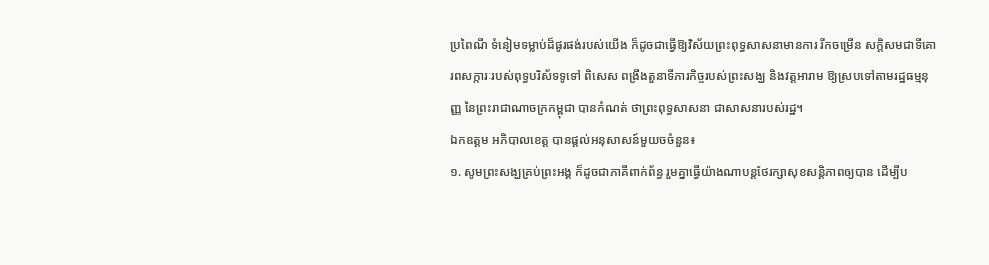ប្រពៃណី ទំនៀមទម្លាប់ដ៏ផូរផង់របស់យើង ក៏ដូចជាធ្វើឱ្យវិស័យព្រះពុទ្ធសាសនាមានការ រីកចម្រើន សក្តិសមជាទីគោរពសក្ការៈរបស់ពុទ្ធបរិស័ទទូទៅ ពិសេស ពង្រឹងតួនាទីភារកិច្ចរបស់ព្រះសង្ឃ និងវត្តអារាម ឱ្យស្របទៅតាមរដ្ឋធម្មនុញ្ញ នៃព្រះរាជាណាចក្រកម្ពុជា បានកំណត់ ថាព្រះពុទ្ធសាសនា ជាសាសនារបស់រដ្ឋ។
ឯកឧត្ដម អភិបាលខេត្ត បានផ្តល់អនុសាសន៍មួយចចំនួន៖
១. សូមព្រះសង្ឃគ្រប់ព្រះអង្គ ក៏ដូចជាភាគីពាក់ព័ន្ធ រួមគ្នាធ្វើយ៉ាងណាបន្តថែរក្សាសុខសន្តិភាពឲ្យបាន ដើម្បីប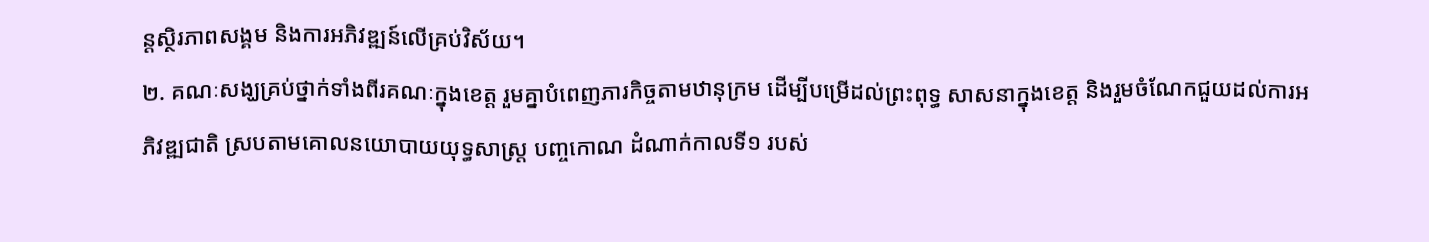ន្តស្ថិរភាពសង្គម និងការអភិវឌ្ឍន៍លើគ្រប់វិស័យ។
២. គណៈសង្ឃគ្រប់ថ្នាក់ទាំងពីរគណៈក្នុងខេត្ត រួមគ្នាបំពេញភារកិច្ចតាមឋានុក្រម ដើម្បីបម្រើដល់ព្រះពុទ្ធ សាសនាក្នុងខេត្ត និងរួមចំណែកជួយដល់ការអភិវឌ្ឍជាតិ ស្របតាមគោលនយោបាយយុទ្ធសាស្ត្រ បញ្ចកោណ ដំណាក់កាលទី១ របស់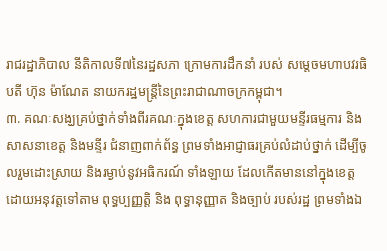រាជរដ្ឋាភិបាល នីតិកាលទី៧នៃរដ្ឋសភា ក្រោមការដឹកនាំ របស់ សម្តេចមហាបវរធិបតី ហ៊ុន ម៉ាណែត នាយករដ្ឋមន្ត្រីនៃព្រះរាជាណាចក្រកម្ពុជា។
៣. គណៈសង្ឃគ្រប់ថ្នាក់ទាំងពីរគណៈក្នុងខេត្ត សហការជាមួយមន្ទីរធម្មការ និង សាសនាខេត្ត និងមន្ទីរ ជំនាញពាក់ព័ន្ធ ព្រមទាំងអាជ្ញាធរគ្រប់លំដាប់ថ្នាក់ ដើម្បីចូលរួមដោះស្រាយ និងរម្ងាប់នូវអធិករណ៍ ទាំងឡាយ ដែលកើតមាននៅក្នុងខេត្ត ដោយអនុវត្តទៅតាម ពុទ្ធប្បញ្ញត្តិ និង ពុទ្ធានុញ្ញាត និងច្បាប់ របស់រដ្ឋ ព្រមទាំងឯ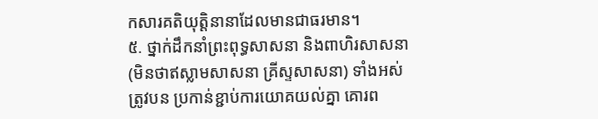កសារគតិយុត្តិនានាដែលមានជាធរមាន។
៥. ថ្នាក់ដឹកនាំព្រះពុទ្ធសាសនា និងពាហិរសាសនា (មិនថាឥស្លាមសាសនា គ្រីស្ទសាសនា) ទាំងអស់ ត្រូវបន ប្រកាន់ខ្ជាប់ការយោគយល់គ្នា គោរព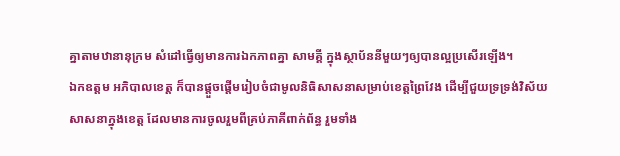គ្នាតាមឋានានុក្រម សំដៅធ្វើឲ្យមានការឯកភាពគ្នា សាមគ្គី ក្នុងស្ថាប័ននីមួយៗឲ្យបានល្អប្រសើរឡើង។
ឯកឧត្តម អភិបាលខេត្ត ក៏បានផ្តួចផ្តើមរៀបចំជាមូលនិធិសាសនាសម្រាប់ខេត្តព្រៃវែង ដើម្បីជួយទ្រទ្រង់វិស័យ សាសនាក្នុងខេត្ត ដែលមានការចូលរួមពីគ្រប់ភាគីពាក់ព័ន្ធ រួមទាំង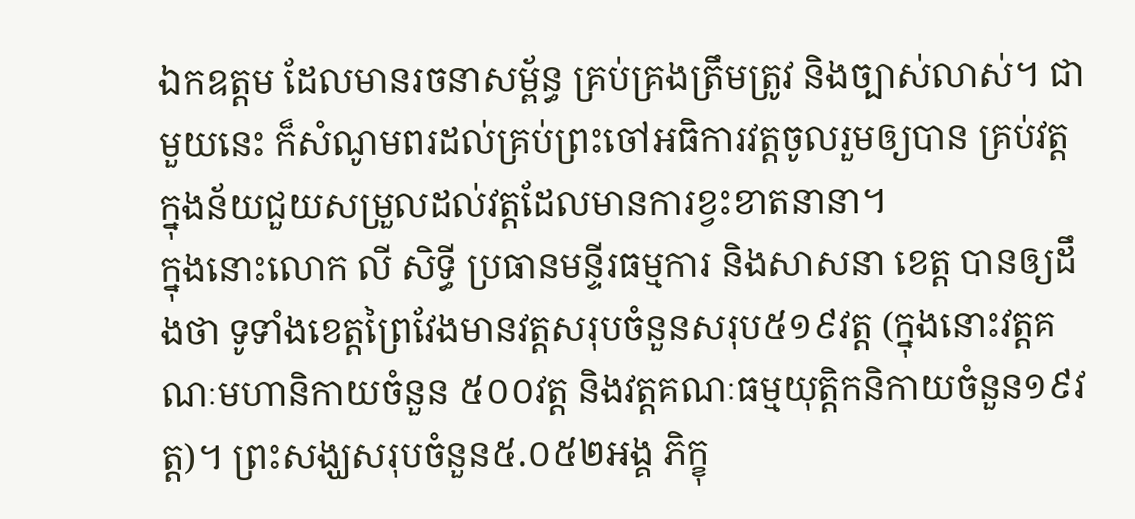ឯកឧត្តម ដែលមានរចនាសម្ព័ន្ធ គ្រប់គ្រងត្រឹមត្រូវ និងច្បាស់លាស់។ ជាមួយនេះ ក៏សំណូមពរដល់គ្រប់ព្រះចៅអធិការវត្តចូលរួមឲ្យបាន គ្រប់វត្ត ក្នុងន័យជួយសម្រួលដល់វត្តដែលមានការខ្វះខាតនានា។
ក្នុងនោះលោក លី សិទ្ធី ប្រធានមន្ទីរធម្មការ និងសាសនា ខេត្ត បានឲ្យដឹងថា ទូទាំងខេត្តព្រៃវែងមានវត្តសរុបចំនួនសរុប៥១៩វត្ត (ក្នុងនោះវត្តគណៈមហានិកាយចំនួន ៥០០វត្ត និងវត្តគណៈធម្មយុត្តិកនិកាយចំនួន១៩វត្ត)។ ព្រះសង្ឃសរុបចំនួន៥.០៥២អង្គ ភិក្ខុ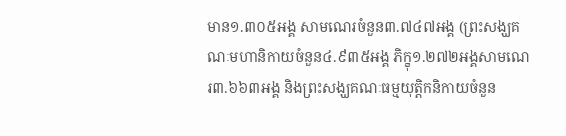មាន១.៣០៥អង្គ សាមណេរចំនួន៣.៧៤៧អង្គ (ព្រះសង្ឃគណៈមហានិកាយចំនួន៤.៩៣៥អង្គ ភិក្ខុ១.២៧២អង្គសាមណេរ៣.៦៦៣អង្គ និងព្រះសង្ឃគណៈធម្មយុត្តិកនិកាយចំនួន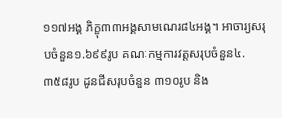១១៧អង្គ ភិក្ខុ៣៣អង្គសាមណេរ៨៤អង្គ។ អាចារ្យសរុបចំនួន១.៦៩៩រូប គណៈកម្មការវត្តសរុបចំនួន៤.៣៥៨រូប ដូនជីសរុបចំនួន ៣១០រូប និង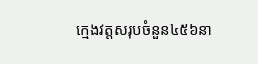ក្មេងវត្តសរុបចំនួន៤៥៦នា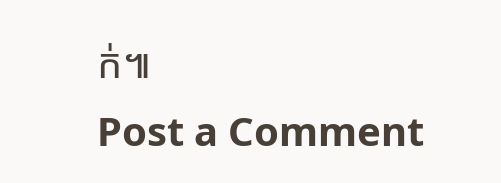ក់៕
Post a Comment